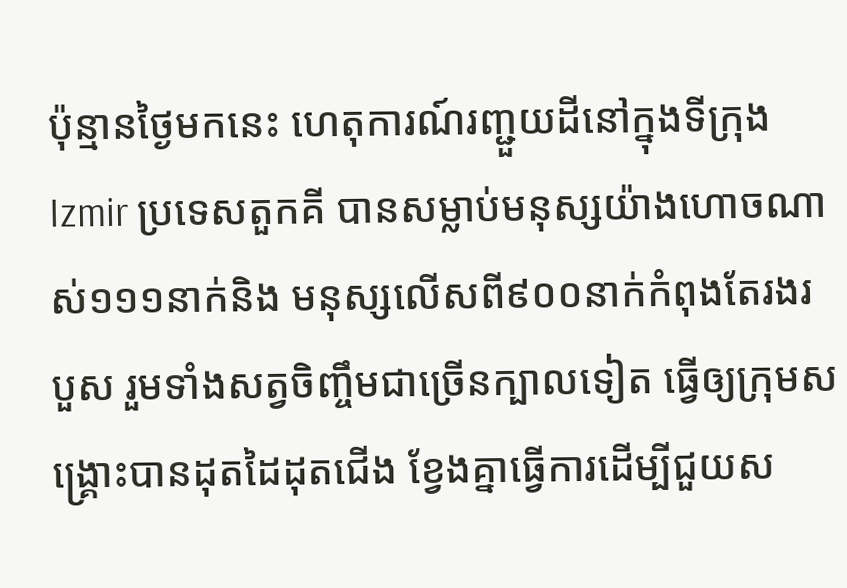ប៉ុន្មានថ្ងៃមកនេះ ហេតុការណ៍រញ្ជួយដីនៅក្នុងទីក្រុង Izmir ប្រទេសតួកគី បានសម្លាប់មនុស្សយ៉ាងហោចណាស់១១១នាក់និង មនុស្សលើសពី៩០០នាក់កំពុងតែរងរបួស រួមទាំងសត្វចិញ្ចឹមជាច្រើនក្បាលទៀត ធ្វើឲ្យក្រុមសង្គ្រោះបានដុតដៃដុតជើង ខ្វែងគ្នាធ្វើការដើម្បីជួយស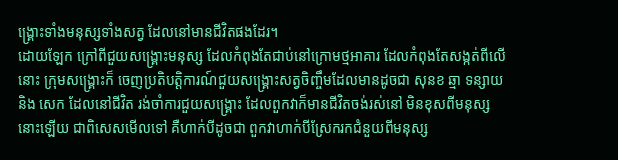ង្គ្រោះទាំងមនុស្សទាំងសត្វ ដែលនៅមានជីវិតផងដែរ។
ដោយឡែក ក្រៅពីជួយសង្គ្រោះមនុស្ស ដែលកំពុងតែជាប់នៅក្រោមថ្មអាគារ ដែលកំពុងតែសង្កត់ពីលើនោះ ក្រុមសង្គ្រោះក៏ ចេញប្រតិបត្តិការណ៍ជួយសង្គ្រោះសត្វចិញ្ចឹមដែលមានដូចជា សុនខ ឆ្មា ទន្សាយនិង សេក ដែលនៅជីវិត រង់ចាំការជួយសង្គ្រោះ ដែលពួកវាក៏មានជីវិតចង់រស់នៅ មិនខុសពីមនុស្សនោះឡើយ ជាពិសេសមើលទៅ គឺហាក់បីដូចជា ពួកវាហាក់បីស្រែករកជំនួយពីមនុស្ស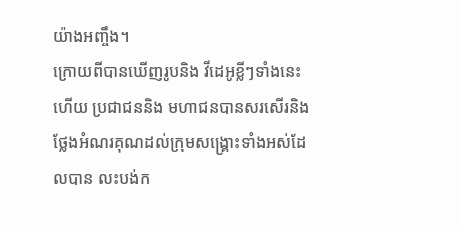យ៉ាងអញ្ចឹង។
ក្រោយពីបានឃើញរូបនិង វីដេអូខ្លីៗទាំងនេះហើយ ប្រជាជននិង មហាជនបានសរសើរនិង ថ្លែងអំណរគុណដល់ក្រុមសង្គ្រោះទាំងអស់ដែលបាន លះបង់ក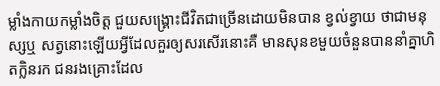ម្លាំងកាយកម្លាំងចិត្ត ជួយសង្គ្រោះជីវិតជាច្រើនដោយមិនបាន ខ្វល់ខ្វាយ ថាជាមនុស្សឬ សត្វនោះឡើយអ្វីដែលគួរឲ្យសរសើរនោះគឺ មានសុនខមួយចំនួនបាននាំគ្នាហិតក្លិនរក ជនរងគ្រោះដែល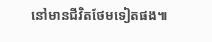នៅមានជីវិតថែមទៀតផង៕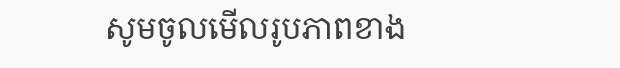សូមចូលមើលរូបភាពខាង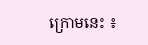ក្រោមនេះ ៖